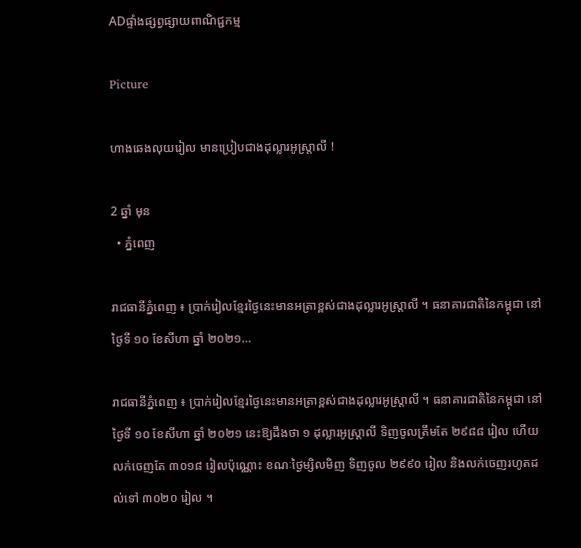ADផ្ទាំងផ្សព្វផ្សាយពាណិជ្ជកម្ម

Picture

ហាងឆេងលុយរៀល មានប្រៀបជាងដុល្លារអូស្ត្រាលី !

2 ឆ្នាំ មុន
  • ភ្នំពេញ

រាជធានីភ្នំពេញ ៖ ប្រាក់រៀលខ្មែរថ្ងៃនេះមានអត្រាខ្ពស់ជាងដុល្លារអូស្ត្រាលី ។ ធនាគារជាតិនៃកម្ពុជា នៅថ្ងៃទី ១០ ខែសីហា ឆ្នាំ ២០២១…

រាជធានីភ្នំពេញ ៖ ប្រាក់រៀលខ្មែរថ្ងៃនេះមានអត្រាខ្ពស់ជាងដុល្លារអូស្ត្រាលី ។ ធនាគារជាតិនៃកម្ពុជា នៅថ្ងៃទី ១០ ខែសីហា ឆ្នាំ ២០២១ នេះឱ្យដឹងថា ១ ដុល្លារអូស្ត្រាលី ទិញចូលត្រឹមតែ ២៩៨៨ រៀល ហើយលក់ចេញតែ ៣០១៨ រៀលប៉ុណ្ណោះ ខណៈថ្ងៃម្សិលមិញ ទិញចូល ២៩៩០ រៀល និងលក់ចេញរហូតដល់ទៅ ៣០២០ រៀល ។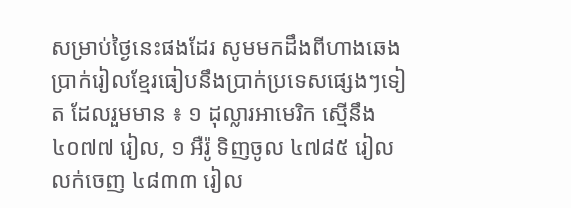សម្រាប់ថ្ងៃនេះផងដែរ សូមមកដឹងពីហាងឆេងប្រាក់រៀលខ្មែរធៀបនឹងប្រាក់ប្រទេសផ្សេងៗទៀត ដែលរួមមាន ៖ ១ ដុល្លារអាមេរិក ស្មើនឹង ៤០៧៧ រៀល, ១ អឺរ៉ូ ទិញចូល ៤៧៨៥ រៀល លក់ចេញ ៤៨៣៣ រៀល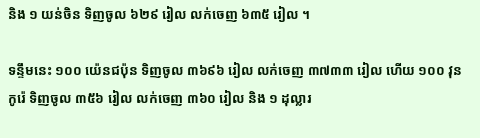និង ១ យន់ចិន ទិញចូល ៦២៩ រៀល លក់ចេញ ៦៣៥ រៀល ។

ទន្ទឹមនេះ ១០០ យ៉េនជប៉ុន ទិញចូល ៣៦៩៦ រៀល លក់ចេញ ៣៧៣៣ រៀល ហើយ ១០០ វុនកូរ៉េ ទិញចូល ៣៥៦ រៀល លក់ចេញ ៣៦០ រៀល និង ១ ដុល្លារ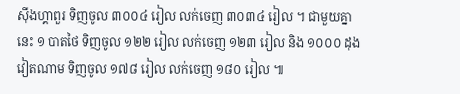ស៊ីងហ្គាពួរ ទិញចូល ៣០០៤ រៀល លក់ចេញ ៣០៣៤ រៀល ។ ជាមួយគ្នានេះ ១ បាតថៃ ទិញចូល ១២២ រៀល លក់ចេញ ១២៣ រៀល និង ១០០០ ដុងវៀតណាម ទិញចូល ១៧៨ រៀល លក់ចេញ ១៨០ រៀល ៕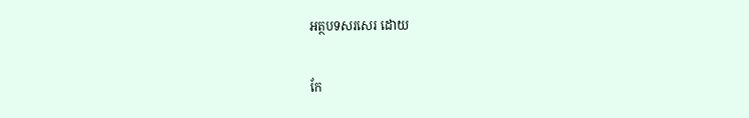អត្ថបទសរសេរ ដោយ

កែ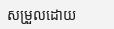សម្រួលដោយ